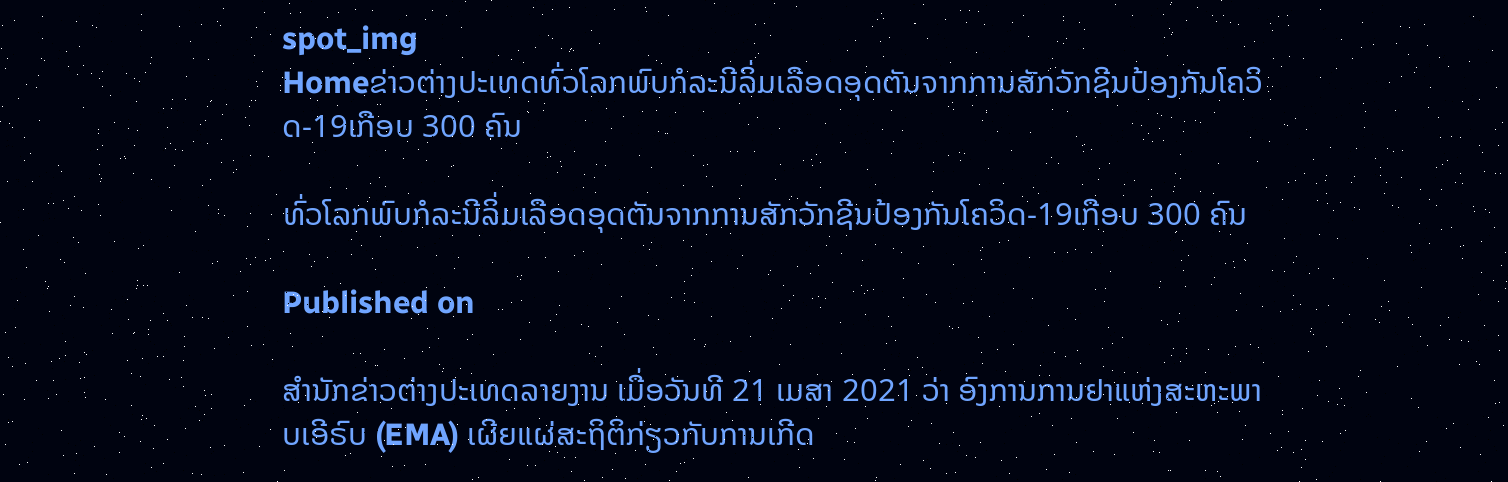spot_img
Homeຂ່າວຕ່າງປະເທດທົ່ວໂລກພົບກໍລະນີລິ່ມເລືອດອຸດຕັນຈາກການສັກວັກຊີນປ້ອງກັນໂຄວິດ-19ເກືອບ 300 ຄົນ

ທົ່ວໂລກພົບກໍລະນີລິ່ມເລືອດອຸດຕັນຈາກການສັກວັກຊີນປ້ອງກັນໂຄວິດ-19ເກືອບ 300 ຄົນ

Published on

ສຳນັກຂ່າວຕ່າງປະເທດລາຍງານ ເມື່ອວັນທີ 21 ເມສາ 2021 ວ່າ ອົງການການຢາແຫ່ງສະຫະພາບເອີຣົບ (EMA) ເຜີຍແຜ່ສະຖິຕິກ່ຽວກັບການເກີດ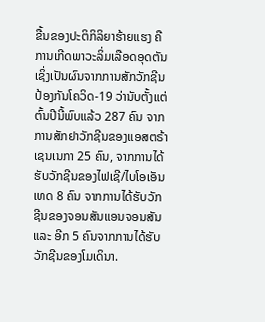ຂື້ນຂອງປະຕິກິລິຍາຮ້າຍແຮງ ຄືການເກີດພາວະລິ່ມເລືອດອຸດຕັນ ເຊິ່ງເປັນຜົນຈາກການສັກວັກຊີນປ້ອງກັນໂຄວິດ-19 ວ່ານັບຕັ້ງແຕ່ຕົ້ນປີນີ້ພົບແລ້ວ 287 ຄົນ ຈາກການສັກຢາວັກຊີນຂອງແອສຕຣ້າເຊນເນກາ 25 ຄົນ, ຈາກການໄດ້ຮັບວັກຊີນຂອງໄຟເຊີ/ໄບໂອເອັນເທດ 8 ຄົນ ຈາກການໄດ້ຮັບວັກຊີນຂອງຈອນສັນແອນຈອນສັນ ແລະ ອີກ 5 ຄົນຈາກການໄດ້ຮັບວັກຊີນຂອງໂມເດິນາ.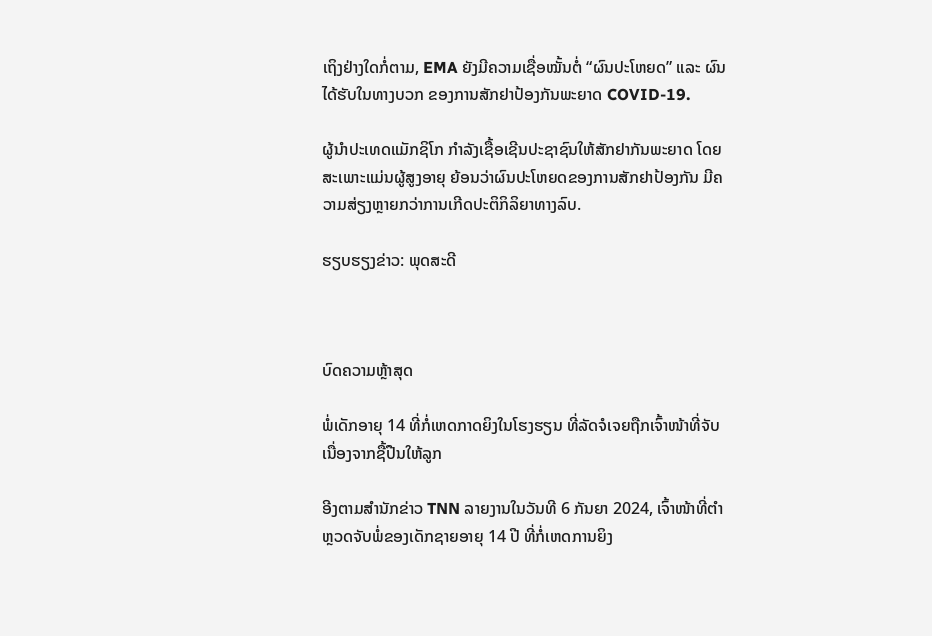ເຖິງຢ່າງໃດກໍ່ຕາມ, EMA ຍັງມີຄວາມເຊື່ອໝັ້ນຕໍ່ “ຜົນປະໂຫຍດ” ແລະ ຜົນໄດ້ຮັບໃນທາງບວກ ຂອງການສັກຢາປ້ອງກັນພະຍາດ COVID-19.

ຜູ້ນຳປະເທດແມັກຊິໂກ ກຳລັງເຊື້ອເຊີນປະຊາຊົນໃຫ້ສັກຢາກັນພະຍາດ ໂດຍສະເພາະແມ່ນຜູ້ສູງອາຍຸ ຍ້ອນວ່າຜົນປະໂຫຍດຂອງການສັກຢາປ້ອງກັນ ມີຄວາມສ່ຽງຫຼາຍກວ່າການເກີດປະຕິກິລິຍາທາງລົບ.

ຮຽບຮຽງຂ່າວ: ພຸດສະດີ



ບົດຄວາມຫຼ້າສຸດ

ພໍ່ເດັກອາຍຸ 14 ທີ່ກໍ່ເຫດກາດຍິງໃນໂຮງຮຽນ ທີ່ລັດຈໍເຈຍຖືກເຈົ້າໜ້າທີ່ຈັບເນື່ອງຈາກຊື້ປືນໃຫ້ລູກ

ອີງຕາມສຳນັກຂ່າວ TNN ລາຍງານໃນວັນທີ 6 ກັນຍາ 2024, ເຈົ້າໜ້າທີ່ຕຳຫຼວດຈັບພໍ່ຂອງເດັກຊາຍອາຍຸ 14 ປີ ທີ່ກໍ່ເຫດການຍິງ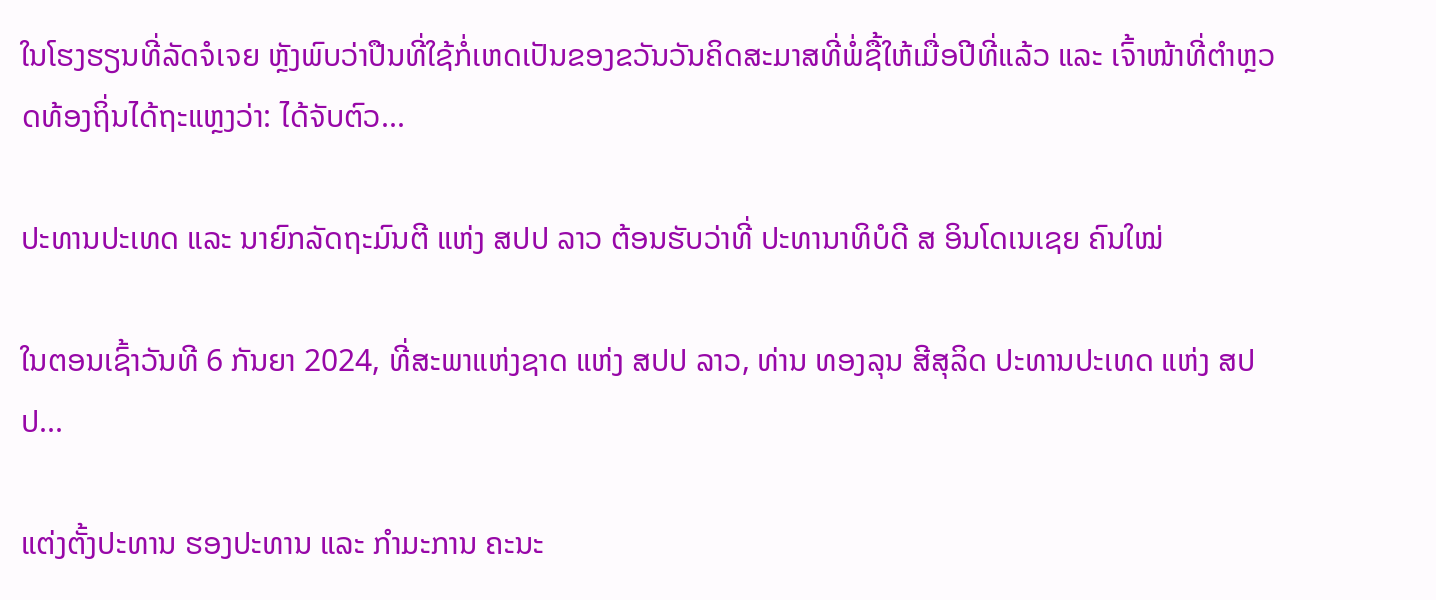ໃນໂຮງຮຽນທີ່ລັດຈໍເຈຍ ຫຼັງພົບວ່າປືນທີ່ໃຊ້ກໍ່ເຫດເປັນຂອງຂວັນວັນຄິດສະມາສທີ່ພໍ່ຊື້ໃຫ້ເມື່ອປີທີ່ແລ້ວ ແລະ ເຈົ້າໜ້າທີ່ຕຳຫຼວດທ້ອງຖິ່ນໄດ້ຖະແຫຼງວ່າ: ໄດ້ຈັບຕົວ...

ປະທານປະເທດ ແລະ ນາຍົກລັດຖະມົນຕີ ແຫ່ງ ສປປ ລາວ ຕ້ອນຮັບວ່າທີ່ ປະທານາທິບໍດີ ສ ອິນໂດເນເຊຍ ຄົນໃໝ່

ໃນຕອນເຊົ້າວັນທີ 6 ກັນຍາ 2024, ທີ່ສະພາແຫ່ງຊາດ ແຫ່ງ ສປປ ລາວ, ທ່ານ ທອງລຸນ ສີສຸລິດ ປະທານປະເທດ ແຫ່ງ ສປປ...

ແຕ່ງຕັ້ງປະທານ ຮອງປະທານ ແລະ ກຳມະການ ຄະນະ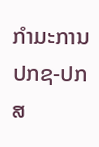ກຳມະການ ປກຊ-ປກສ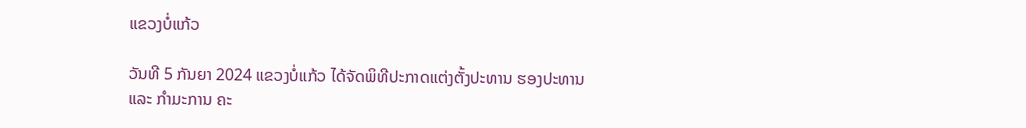ແຂວງບໍ່ແກ້ວ

ວັນທີ 5 ກັນຍາ 2024 ແຂວງບໍ່ແກ້ວ ໄດ້ຈັດພິທີປະກາດແຕ່ງຕັ້ງປະທານ ຮອງປະທານ ແລະ ກຳມະການ ຄະ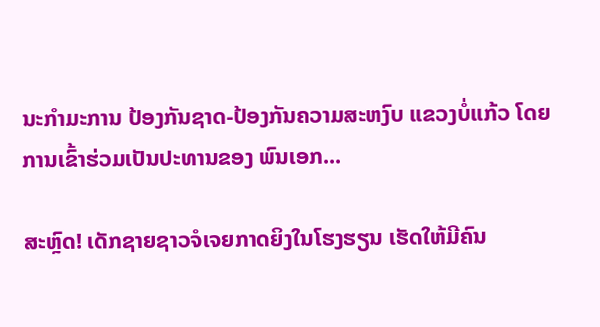ນະກຳມະການ ປ້ອງກັນຊາດ-ປ້ອງກັນຄວາມສະຫງົບ ແຂວງບໍ່ແກ້ວ ໂດຍການເຂົ້າຮ່ວມເປັນປະທານຂອງ ພົນເອກ...

ສະຫຼົດ! ເດັກຊາຍຊາວຈໍເຈຍກາດຍິງໃນໂຮງຮຽນ ເຮັດໃຫ້ມີຄົນ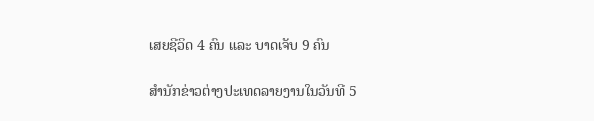ເສຍຊີວິດ 4 ຄົນ ແລະ ບາດເຈັບ 9 ຄົນ

ສຳນັກຂ່າວຕ່າງປະເທດລາຍງານໃນວັນທີ 5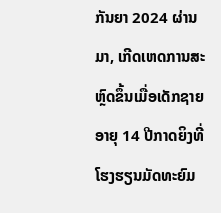ກັນຍາ 2024 ຜ່ານມາ, ເກີດເຫດການສະຫຼົດຂຶ້ນເມື່ອເດັກຊາຍອາຍຸ 14 ປີກາດຍິງທີ່ໂຮງຮຽນມັດທະຍົມ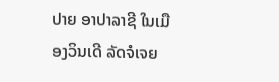ປາຍ ອາປາລາຊີ ໃນເມືອງວິນເດີ ລັດຈໍເຈຍ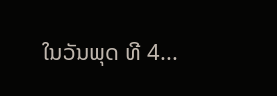ໃນວັນພຸດ ທີ 4...